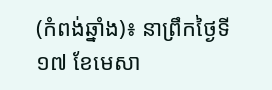(កំពង់ឆ្នាំង)៖ នាព្រឹកថ្ងៃទី១៧ ខែមេសា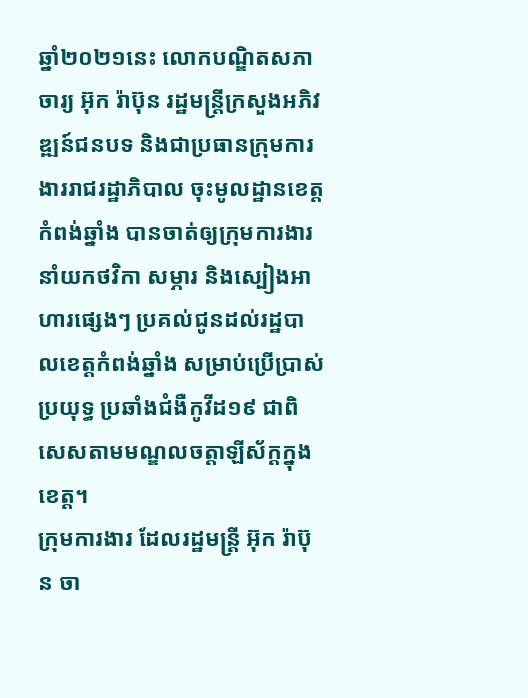ឆ្នាំ២០២១នេះ លោកបណ្ឌិតសភាចារ្យ អ៊ុក រ៉ាប៊ុន រដ្ឋមន្ត្រីក្រសួងអភិវឌ្ឍន៍ជនបទ និងជាប្រធានក្រុមការងាររាជរដ្ឋាភិបាល ចុះមូលដ្ឋានខេត្តកំពង់ឆ្នាំង បានចាត់ឲ្យក្រុមការងារ នាំយកថវិកា សម្ភារ និងស្បៀងអាហារផ្សេងៗ ប្រគល់ជូនដល់រដ្ឋបាលខេត្តកំពង់ឆ្នាំង សម្រាប់ប្រើប្រាស់ប្រយុទ្ធ ប្រឆាំងជំងឺកូវីដ១៩ ជាពិសេសតាមមណ្ឌលចត្តាឡីស័ក្ដក្នុងខេត្ត។
ក្រុមការងារ ដែលរដ្ឋមន្ដ្រី អ៊ុក រ៉ាប៊ុន ចា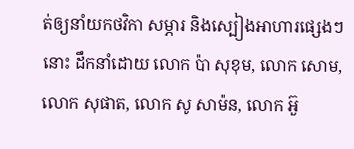ត់ឲ្យនាំយកថវិកា សម្ភារ និងស្បៀងអាហារផ្សេងៗនោះ ដឹកនាំដោយ លោក ប៉ា សុខុម, លោក សោម, លោក សុផាត, លោក សូ សាម៉ន, លោក អ៊ួ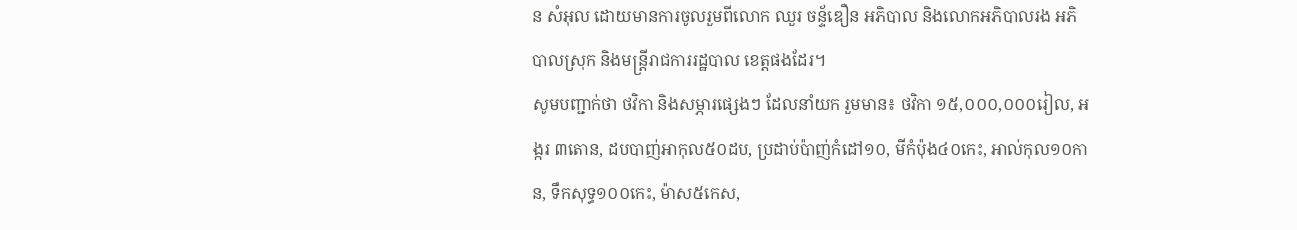ន សំអុល ដោយមានការចូលរួមពីលោក ឈួរ ចន្ទ័ឌឿន អភិបាល និងលោកអភិបាលរង អភិបាលស្រុក និងមន្រ្តីរាជការរដ្ឋបាល ខេត្តផងដែរ។
សូមបញ្ជាក់ថា ថវិកា និងសម្ភារផ្សេងៗ ដែលនាំយក រួមមាន៖ ថវិកា ១៥,០០០,០០០រៀល, អង្ករ ៣តោន, ដបបាញ់អាកុល៥០ដប, ប្រដាប់ប៉ាញ់កំដៅ១០, មីកំប៉ុង៤០កេះ, អាល់កុល១០កាន, ទឹកសុទ្ធ១០០កេះ, ម៉ាស៥កេស,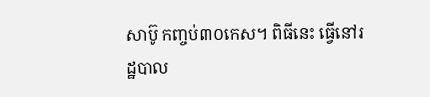សាប៊ូ កញ្ចប់៣០កេស។ ពិធីនេះ ធ្វើនៅរដ្ឋបាល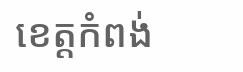ខេត្តកំពង់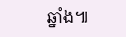ឆ្នាំង៕